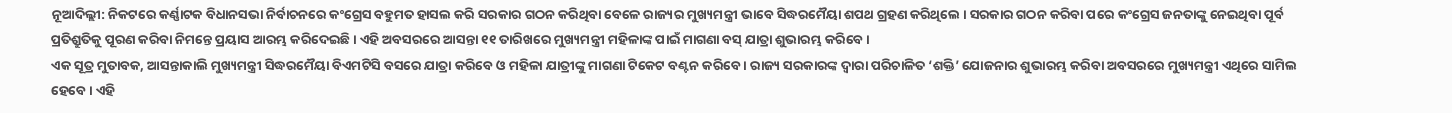ନୂଆଦିଲ୍ଲୀ: ନିକଟରେ କର୍ଣ୍ଣାଟକ ବିଧାନସଭା ନିର୍ବାଚନରେ କଂଗ୍ରେସ ବହୁମତ ହାସଲ କରି ସରକାର ଗଠନ କରିଥିବା ବେଳେ ରାଜ୍ୟର ମୁଖ୍ୟମନ୍ତ୍ରୀ ଭାବେ ସିଦ୍ଧରମୈୟା ଶପଥ ଗ୍ରହଣ କରିଥିଲେ । ସରକାର ଗଠନ କରିବା ପରେ କଂଗ୍ରେସ ଜନତାଙ୍କୁ ନେଇଥିବା ପୂର୍ବ ପ୍ରତିଶ୍ରୁତିକୁ ପୂରଣ କରିବା ନିମନ୍ତେ ପ୍ରୟାସ ଆରମ୍ଭ କରିଦେଇଛି । ଏହି ଅବସରରେ ଆସନ୍ତା ୧୧ ତାରିଖରେ ମୁଖ୍ୟମନ୍ତ୍ରୀ ମହିଳାଙ୍କ ପାଇଁ ମାଗଣା ବସ୍ ଯାତ୍ରା ଶୁଭାରମ୍ଭ କରିବେ ।
ଏକ ସୂତ୍ର ମୁତାବକ, ଆସନ୍ତାକାଲି ମୁଖ୍ୟମନ୍ତ୍ରୀ ସିଦ୍ଧରମୈୟା ବିଏମଟିସି ବସରେ ଯାତ୍ରା କରିବେ ଓ ମହିଳା ଯାତ୍ରୀଙ୍କୁ ମାଗଣା ଟିକେଟ ବଣ୍ଟନ କରିବେ । ରାଜ୍ୟ ସରକାରଙ୍କ ଦ୍ୱାରା ପରିଚାଳିତ ‘ଶକ୍ତି’ ଯୋଜନାର ଶୁଭାରମ୍ଭ କରିବା ଅବସରରେ ମୁଖ୍ୟମନ୍ତ୍ରୀ ଏଥିରେ ସାମିଲ ହେବେ । ଏହି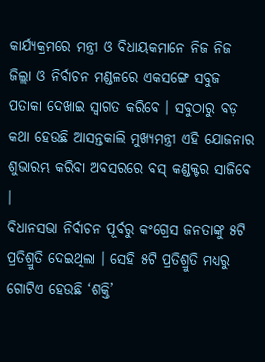କାର୍ଯ୍ୟକ୍ରମରେ ମନ୍ତ୍ରୀ ଓ ବିଧାୟକମାନେ ନିଜ ନିଜ ଜିଲ୍ଲା ଓ ନିର୍ବାଚନ ମଣ୍ଡଳରେ ଏକସଙ୍ଗେ ସବୁଜ ପତାକା ଦେଖାଇ ସ୍ୱାଗତ କରିବେ । ସବୁଠାରୁ ବଡ଼ କଥା ହେଉଛି ଆସନ୍ତକାଲି ମୁଖ୍ୟମନ୍ତ୍ରୀ ଏହି ଯୋଜନାର ଶୁଭାରମ୍ଭ କରିବା ଅବସରରେ ବସ୍ କଣ୍ଡକ୍ଟର ସାଜିବେ ।
ବିଧାନସଭା ନିର୍ବାଚନ ପୂର୍ବରୁ କଂଗ୍ରେସ ଜନତାଙ୍କୁ ୫ଟି ପ୍ରତିଶ୍ରୁତି ଦେଇଥିଲା । ସେହି ୫ଟି ପ୍ରତିଶ୍ରୁତି ମଧ୍ୟରୁ ଗୋଟିଏ ହେଉଛି ‘ଶକ୍ତି’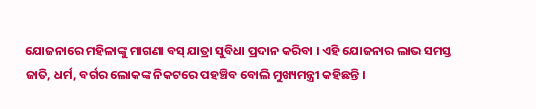ଯୋଜନାରେ ମହିଳାଙ୍କୁ ମାଗଣା ବସ୍ ଯାତ୍ରା ସୁବିଧା ପ୍ରଦାନ କରିବା । ଏହି ଯୋଜନାର ଲାଭ ସମସ୍ତ ଜାତି, ଧର୍ମ, ବର୍ଗର ଲୋକଙ୍କ ନିକଟରେ ପହଞ୍ଚିବ ବୋଲି ମୁଖ୍ୟମନ୍ତ୍ରୀ କହିଛନ୍ତି ।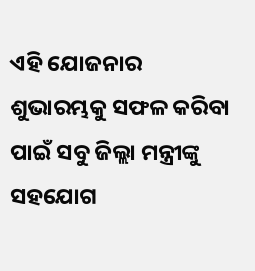ଏହି ଯୋଜନାର ଶୁଭାରମ୍ଭକୁ ସଫଳ କରିବା ପାଇଁ ସବୁ ଜିଲ୍ଲା ମନ୍ତ୍ରୀଙ୍କୁ ସହଯୋଗ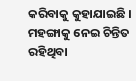କରିବାକୁ କୁହାଯାଇଛି । ମହଙ୍ଗାକୁ ନେଇ ଚିନ୍ତିତ ରହିଥିବା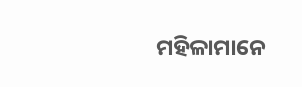ମହିଳାମାନେ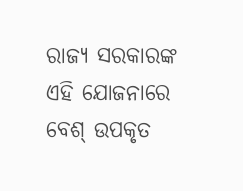ରାଜ୍ୟ ସରକାରଙ୍କ ଏହି ଯୋଜନାରେ ବେଶ୍ ଉପକୃତ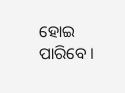ହୋଇ ପାରିବେ ।